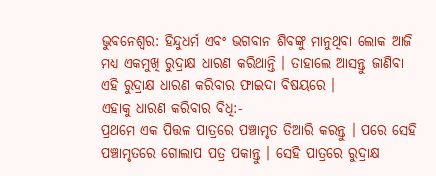ଭୁବନେଶ୍ୱର: ହିନ୍ଦୁଧର୍ମ ଏବଂ ଭଗବାନ ଶିବଙ୍କୁ ମାନୁଥିବା ଲୋକ ଆଜି ମଧ୍ୟ ଏକମୁଖି ରୁଦ୍ରାକ୍ଷ ଧାରଣ କରିଥାନ୍ତି । ତାହାଲେ ଆସନ୍ତୁ ଜାଣିବା ଏହି ରୁଦ୍ରାକ୍ଷ ଧାରଣ କରିବାର ଫାଇଦା ବିଷୟରେ ।
ଏହାକୁ ଧାରଣ କରିବାର ବିଧି:-
ପ୍ରଥମେ ଏକ ପିତ୍ତଳ ପାତ୍ରରେ ପଞ୍ଚାମୃତ ତିଆରି କରନ୍ତୁ । ପରେ ସେହି ପଞ୍ଚାମୃତରେ ଗୋଲାପ ପତ୍ର ପକାନ୍ତୁ । ସେହି ପାତ୍ରରେ ରୁଦ୍ରାକ୍ଷ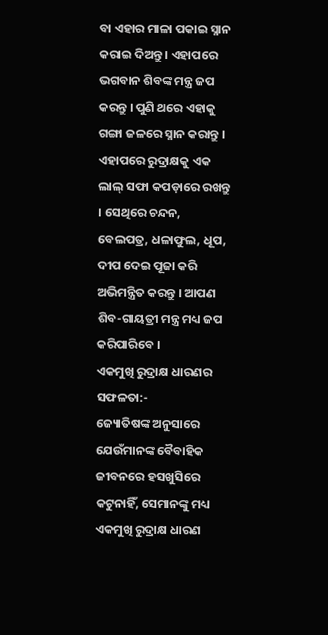ବା ଏହାର ମାଳା ପକାଇ ସ୍ନାନ କରାଇ ଦିଅନ୍ତୁ । ଏହାପରେ ଭଗବାନ ଶିବଙ୍କ ମନ୍ତ୍ର ଜପ କରନ୍ତୁ । ପୁଣି ଥରେ ଏହାକୁ ଗଙ୍ଗା ଜଳରେ ସ୍ନାନ କରାନ୍ତୁ ।
ଏହାପରେ ରୁଦ୍ରାକ୍ଷକୁ ଏକ ଲାଲ୍ ସଫା କପଡ଼ାରେ ରଖନ୍ତୁ । ସେଥିରେ ଚନ୍ଦନ, ବେଲପତ୍ର, ଧଳାଫୁଲ, ଧୂପ, ଦୀପ ଦେଇ ପୂଜା କରି ଅଭିମନ୍ତ୍ରିତ କରନ୍ତୁ । ଆପଣ ଶିବ-ଗାୟତ୍ରୀ ମନ୍ତ୍ର ମଧ୍ୟ ଜପ କରିପାରିବେ ।
ଏକମୁଖି ରୁଦ୍ରାକ୍ଷ ଧାରଣର ସଫଳତା:-
ଜ୍ୟୋତିଷଙ୍କ ଅନୁସାରେ ଯେଉଁମାନଙ୍କ ବୈବାହିକ ଜୀବନରେ ହସଖୁସିରେ କଟୁନାହିଁ, ସେମାନଙ୍କୁ ମଧ୍ୟ ଏକମୁଖି ରୁଦ୍ରାକ୍ଷ ଧାରଣ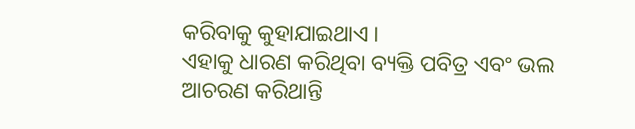କରିବାକୁ କୁହାଯାଇଥାଏ ।
ଏହାକୁ ଧାରଣ କରିଥିବା ବ୍ୟକ୍ତି ପବିତ୍ର ଏବଂ ଭଲ ଆଚରଣ କରିଥାନ୍ତି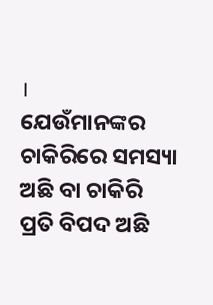।
ଯେଉଁମାନଙ୍କର ଚାକିରିରେ ସମସ୍ୟା ଅଛି ବା ଚାକିରି ପ୍ରତି ବିପଦ ଅଛି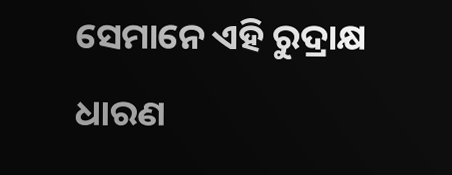ସେମାନେ ଏହି ରୁଦ୍ରାକ୍ଷ ଧାରଣ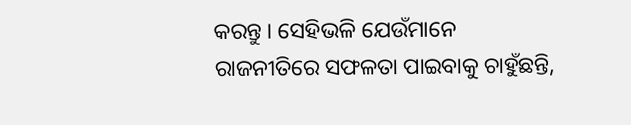କରନ୍ତୁ । ସେହିଭଳି ଯେଉଁମାନେ ରାଜନୀତିରେ ସଫଳତା ପାଇବାକୁ ଚାହୁଁଛନ୍ତି,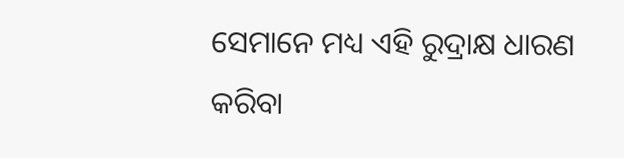ସେମାନେ ମଧ୍ୟ ଏହି ରୁଦ୍ରାକ୍ଷ ଧାରଣ କରିବା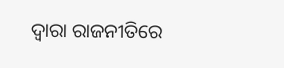ଦ୍ୱାରା ରାଜନୀତିରେ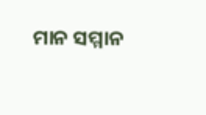ମାନ ସମ୍ମାନ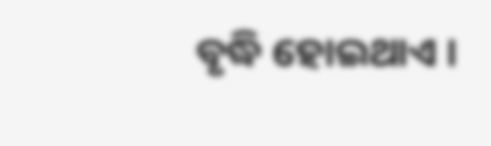ବୃଦ୍ଧି ହୋଇଥାଏ ।